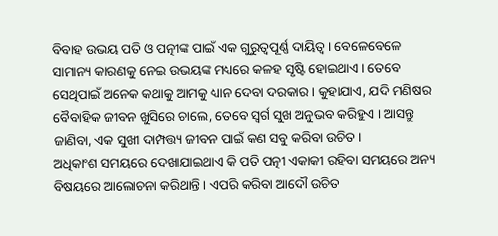ବିବାହ ଉଭୟ ପତି ଓ ପତ୍ନୀଙ୍କ ପାଇଁ ଏକ ଗୁରୁତ୍ୱପୂର୍ଣ୍ଣ ଦାୟିତ୍ୱ । ବେଳେବେଳେ ସାମାନ୍ୟ କାରଣକୁ ନେଇ ଉଭୟଙ୍କ ମଧ୍ୟରେ କଳହ ସୃଷ୍ଟି ହୋଇଥାଏ । ତେବେ ସେଥିପାଇଁ ଅନେକ କଥାକୁ ଆମକୁ ଧ୍ୟାନ ଦେବା ଦରକାର । କୁହାଯାଏ, ଯଦି ମଣିଷର ବୈବାହିକ ଜୀବନ ଖୁସିରେ ଚାଲେ, ତେବେ ସ୍ୱର୍ଗ ସୁଖ ଅନୁଭବ କରିହୁଏ । ଆସନ୍ତୁ ଜାଣିବା, ଏକ ସୁଖୀ ଦାମ୍ପତ୍ତ୍ୟ ଜୀବନ ପାଇଁ କଣ ସବୁ କରିବା ଉଚିତ ।
ଅଧିକାଂଶ ସମୟରେ ଦେଖାଯାଇଥାଏ କି ପତି ପତ୍ନୀ ଏକାକୀ ରହିବା ସମୟରେ ଅନ୍ୟ ବିଷୟରେ ଆଲୋଚନା କରିଥାନ୍ତି । ଏପରି କରିବା ଆଦୌ ଉଚିତ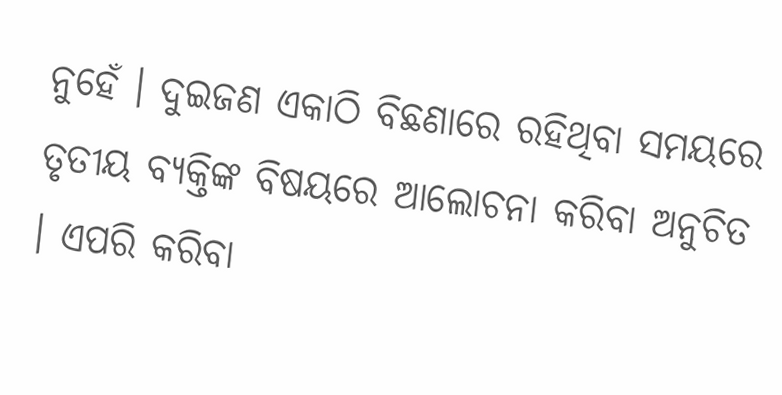ନୁହେଁ । ଦୁଇଜଣ ଏକାଠି ବିଛଣାରେ ରହିଥିବା ସମୟରେ ତୃତୀୟ ବ୍ୟକ୍ତିଙ୍କ ବିଷୟରେ ଆଲୋଚନା କରିବା ଅନୁଚିତ । ଏପରି କରିବା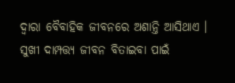ଦ୍ୱାରା ବୈବାହିକ ଜୀବନରେ ଅଶାନ୍ତି ଆସିଥାଏ ।
ସୁଖୀ ଦାମ୍ପତ୍ତ୍ୟ ଜୀବନ ବିତାଇବା ପାଇଁ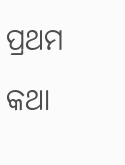ପ୍ରଥମ କଥା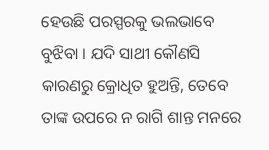ହେଉଛି ପରସ୍ପରକୁ ଭଲଭାବେ ବୁଝିବା । ଯଦି ସାଥୀ କୌଣସି କାରଣରୁ କ୍ରୋଧିତ ହୁଅନ୍ତି, ତେବେ ତାଙ୍କ ଉପରେ ନ ରାଗି ଶାନ୍ତ ମନରେ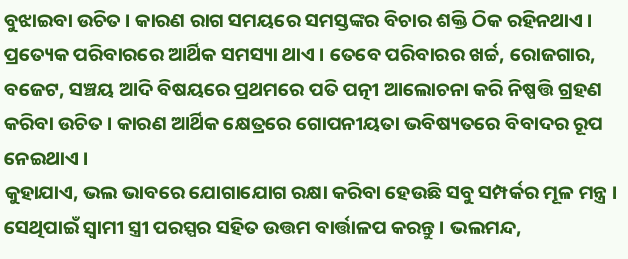ବୁଝାଇବା ଉଚିତ । କାରଣ ରାଗ ସମୟରେ ସମସ୍ତଙ୍କର ବିଚାର ଶକ୍ତି ଠିକ ରହିନଥାଏ ।
ପ୍ରତ୍ୟେକ ପରିବାରରେ ଆର୍ଥିକ ସମସ୍ୟା ଥାଏ । ତେବେ ପରିବାରର ଖର୍ଚ୍ଚ, ରୋଜଗାର, ବଜେଟ, ସଞ୍ଚୟ ଆଦି ବିଷୟରେ ପ୍ରଥମରେ ପତି ପତ୍ନୀ ଆଲୋଚନା କରି ନିଷ୍ପତ୍ତି ଗ୍ରହଣ କରିବା ଉଚିତ । କାରଣ ଆର୍ଥିକ କ୍ଷେତ୍ରରେ ଗୋପନୀୟତା ଭବିଷ୍ୟତରେ ବିବାଦର ରୂପ ନେଇଥାଏ ।
କୁହାଯାଏ, ଭଲ ଭାବରେ ଯୋଗାଯୋଗ ରକ୍ଷା କରିବା ହେଉଛି ସବୁ ସମ୍ପର୍କର ମୂଳ ମନ୍ତ୍ର । ସେଥିପାଇଁ ସ୍ୱାମୀ ସ୍ତ୍ରୀ ପରସ୍ପର ସହିତ ଉତ୍ତମ ବାର୍ତ୍ତାଳପ କରନ୍ତୁ । ଭଲମନ୍ଦ,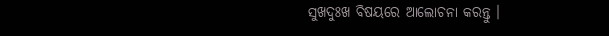ସୁଖଦୁଃଖ ବିଷୟରେ ଆଲୋଚନା କରନ୍ତୁ ।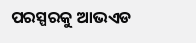ପରସ୍ପରକୁ ଆଭଏଡ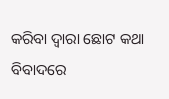କରିବା ଦ୍ୱାରା ଛୋଟ କଥା ବିବାଦରେ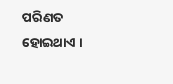ପରିଣତ ହୋଇଥାଏ ।